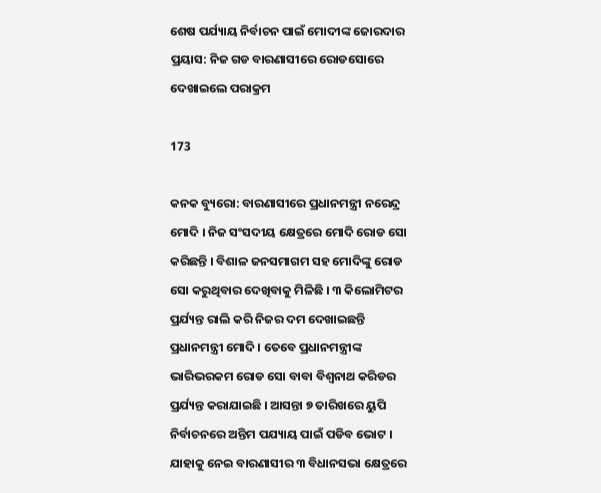ଶେଷ ପର୍ଯ୍ୟାୟ ନିର୍ବାଚନ ପାଇଁ ମୋଦୀଙ୍କ ଜୋରଦାର ପ୍ରୟାସ: ନିଜ ଗଡ ବାରଣାସୀରେ ରୋଡସୋରେ ଦେଖାଇଲେ ପରାକ୍ରମ

173

କନକ ବ୍ୟୁରୋ: ବାରଣାସୀରେ ପ୍ରଧାନମନ୍ତ୍ରୀ ନରେନ୍ଦ୍ର ମୋଦି । ନିଜ ସଂସଦୀୟ କ୍ଷେତ୍ରରେ ମୋଦି ରୋଡ ସୋ କରିଛନ୍ତି । ବିଶାଳ ଜନସମାଗମ ସହ ମୋଦିଙ୍କୁ ରୋଡ ସୋ କରୁଥିବାର ଦେଖିବାକୁ ମିଳିଛି । ୩ କିଲୋମିଟର ପ୍ରର୍ଯ୍ୟନ୍ତ ରାଲି କରି ନିଜର ଦମ ଦେଖାଇଛନ୍ତି ପ୍ରଧାନମନ୍ତ୍ରୀ ମୋଦି । ତେବେ ପ୍ରଧାନମନ୍ତ୍ରୀଙ୍କ ଭାରିଭରକମ ରୋଡ ସୋ ବାବା ବିଶ୍ୱନାଥ କରିଡର ପ୍ରର୍ଯ୍ୟନ୍ତ କରାଯାଇଛି । ଆସନ୍ତା ୭ ତାରିଖରେ ୟୁପି ନିର୍ବାଚନରେ ଅନ୍ତିମ ପଯ୍ୟାୟ ପାଇଁ ପଡିବ ଭୋଟ । ଯାହାକୁ ନେଇ ବାରଣାସୀର ୩ ବିଧାନସଭା କ୍ଷେତ୍ରରେ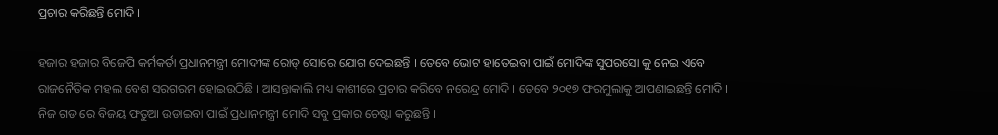ପ୍ରଚାର କରିଛନ୍ତି ମୋଦି ।

ହଜାର ହଜାର ବିଜେପି କର୍ମକର୍ତା ପ୍ରଧାନମନ୍ତ୍ରୀ ମୋଦୀଙ୍କ ରୋଡ୍ ସୋରେ ଯୋଗ ଦେଇଛନ୍ତି । ତେବେ ଭୋଟ ହାତେଇବା ପାଇଁ ମୋଦିଙ୍କ ସୁପରସୋ କୁ ନେଇ ଏବେ ରାଜନୈତିକ ମହଲ ବେଶ ସରଗରମ ହୋଇଉଠିଛି । ଆସନ୍ତାକାଲି ମଧ୍ୟ କାଶୀରେ ପ୍ରଚାର କରିବେ ନରେନ୍ଦ୍ର ମୋଦି । ତେବେ ୨୦୧୭ ଫରମୁଲାକୁ ଆପଣାଇଛନ୍ତି ମୋଦି । ନିଜ ଗଡ ରେ ବିଜୟ ଫତୁଆ ଉଡାଇବା ପାଇଁ ପ୍ରଧାନମନ୍ତ୍ରୀ ମୋଦି ସବୁ ପ୍ରକାର ଚେଷ୍ଟା କରୁଛନ୍ତି ।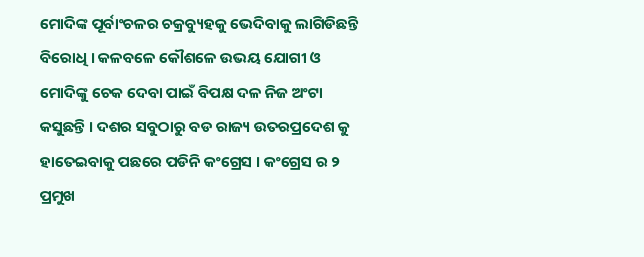ମୋଦିଙ୍କ ପୂର୍ବାଂଚଳର ଚକ୍ରବ୍ୟୁହକୁ ଭେଦିବାକୁ ଲାଗିଡିଛନ୍ତି ବିରୋଧି । କଳବଳେ କୌଶଳେ ଉଭୟ ଯୋଗୀ ଓ ମୋଦିଙ୍କୁ ଚେକ ଦେବା ପାଇଁ ବିପକ୍ଷ ଦଳ ନିଜ ଅଂଟା କସୁଛନ୍ତି । ଦଶର ସବୁଠାରୁ ବଡ ରାଜ୍ୟ ଉତରପ୍ରଦେଶ କୁ ହାତେଇବାକୁ ପଛରେ ପଡିନି କଂଗ୍ରେସ । କଂଗ୍ରେସ ର ୨ ପ୍ରମୁଖ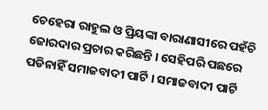ଚେହେରା ରାହୁଲ ଓ ପ୍ରିୟଙ୍କା ବାରାଣାସୀରେ ପହଁଚି ଜୋରଦାର ପ୍ରଚାର କରିଛନ୍ତି । ସେହିପରି ପଛରେ ପଡିନାହିଁ ସମାଜବାଦୀ ପାର୍ଟି । ସମାଜବାଦୀ ପାର୍ଟି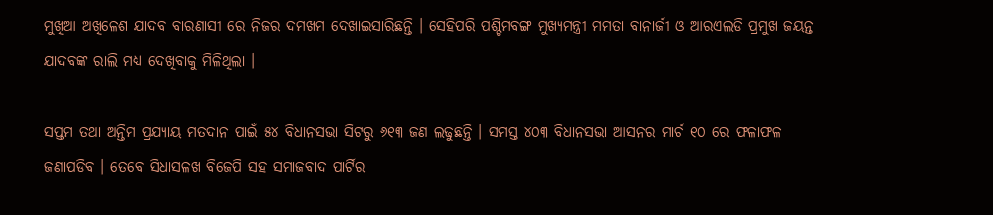ମୁଖିଆ ଅଖିଳେଶ ଯାଦବ ବାରଣାସୀ ରେ ନିଜର ଦମଖମ ଦେଖାଇସାରିଛନ୍ତି । ସେହିପରି ପଶ୍ଚିମବଙ୍ଗ ମୁଖ୍ୟମନ୍ତ୍ରୀ ମମତା ବାନାର୍ଜୀ ଓ ଆରଏଲଡି ପ୍ରମୁଖ ଜୟନ୍ତ ଯାଦବଙ୍କ ରାଲି ମଧ୍ୟ ଦେଖିବାକୁ ମିଳିଥିଲା ।

ସପ୍ତମ ତଥା ଅନ୍ତିମ ପ୍ରଯ୍ୟାୟ ମତଦାନ ପାଇଁ ୫୪ ବିଧାନସଭା ସିଟରୁ ୬୧୩ ଜଣ ଲଢୁଛନ୍ତି । ସମସ୍ତ ୪୦୩ ବିଧାନସଭା ଆସନର ମାର୍ଚ ୧୦ ରେ ଫଳାଫଳ ଜଣାପଡିବ । ତେବେ ସିଧାସଳଖ ବିଜେପି ସହ ସମାଜବାଦ ପାର୍ଟିର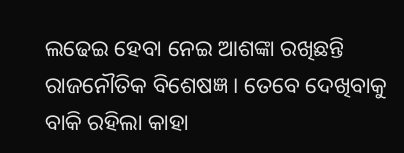ଲଢେଇ ହେବା ନେଇ ଆଶଙ୍କା ରଖିଛନ୍ତି ରାଜନୌତିକ ବିଶେଷଜ୍ଞ । ତେବେ ଦେଖିବାକୁ ବାକି ରହିଲା କାହା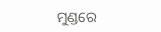ମୁଣ୍ଡରେ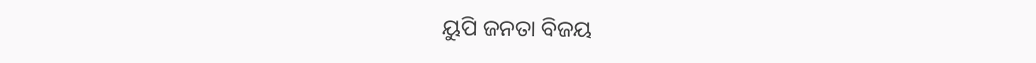ୟୁପି ଜନତା ବିଜୟ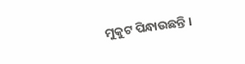ମୁକୁଟ ପିନ୍ଧାଉଛନ୍ତି ।